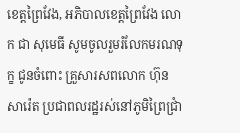ខេត្តព្រៃវែង, អភិបាលខេត្តព្រៃវែង លោក ជា សុមេធី សូមចូលរួមរំលែកមរណទុក្ខ ជូនចំពោះ គ្រួសារសពលោក ហ៊ុន សារ៉េត ប្រជាពលរដ្ឋរស់នៅភូមិព្រៃជ្រាំ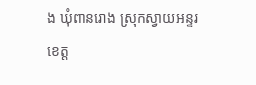ង ឃុំពានរោង ស្រុកស្វាយអន្ទរ ខេត្ត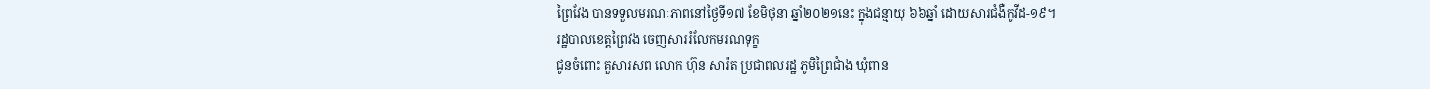ព្រៃវែង បានទទួលមរណៈភាពនៅថ្ងៃទី១៧ ខែមិថុនា ឆ្នាំ២០២១នេះ ក្នុងជន្មាយុ ៦៦ឆ្នាំ ដោយសារជំងឺកូវីដ-១៩។
រដ្ឋបាលខេត្តព្រៃវង ចេញសាររំលែកមរណទុក្ខ
ជូនចំពោះ គួសារសព លោក ហ៊ុន សារ៉ត ប្រជាពលរដ្ឋ ភូមិព្រៃជាំង ឃុំពាន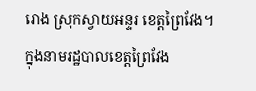រោង ស្រុកស្វាយអន្ទរ ខេត្តព្រៃវែង។
ក្នុងនាមរដ្ឋបាលខេត្តព្រៃវែង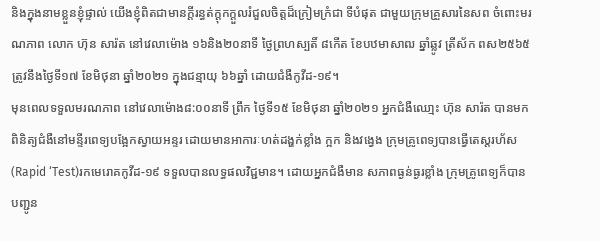និងក្នុងនាមខ្លួនខ្ញុំផ្ទាល់ យើងខ្ញុំពិតជាមានក្ដីរន្ធត់ក្តុកក្តួលរំជួលចិត្តដ៏ក្រៀមក្រំជា ទីបំផុត ជាមួយក្រុមគ្រួសារនៃសព ចំពោះមរណភាព លោក ហ៊ុន សារ៉ត នៅវេលាម៉ោង ១៦និង២០នាទី ថ្ងៃព្រហស្បតិ៍ ៨កើត ខែបឋមាសាឍ ឆ្នាំឆ្លូវ ត្រីស័ក ពស២៥៦៥ ត្រូវនឹងថ្ងៃទី១៧ ខែមិថុនា ឆ្នាំ២០២១ ក្នុងជន្មាយុ ៦៦ឆ្នាំ ដោយជំងឺកូវីដ-១៩។
មុនពេលទទួលមរណភាព នៅវេលាម៉ោង៨:០០នាទី ព្រឹក ថ្ងៃទី១៥ ខែមិថុនា ឆ្នាំ២០២១ អ្នកជំងឺឈោ្មះ ហ៊ុន សារ៉ត បានមកពិនិត្យជំងឺនៅមន្ទីរពេទ្យបង្អែកស្វាយអន្ទរ ដោយមានអាការៈហត់ដង្ហក់ខ្លាំង ក្អក និងវង្វេង ក្រុមគ្រូពេទ្យបានធ្វើតេស្តរហ័ស(Rapid ‘Test)រកមេរោគកូវីដ-១៩ ទទួលបានលទ្ធផលវិជ្ជមាន។ ដោយអ្នកជំងឺមាន សភាពធ្ងន់ធ្ងរខ្លាំង ក្រុមគ្រូពេទ្យក៏បានបញ្ជូន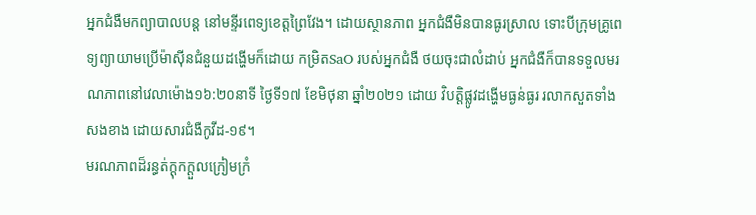អ្នកជំងឺមកព្យាបាលបន្ត នៅមន្ទីរពេទ្យខេត្តព្រៃវែង។ ដោយស្ថានភាព អ្នកជំងឺមិនបានធូរស្រាល ទោះបីក្រុមគ្រូពេទ្យព្យាយាមប្រើម៉ាស៊ីនជំនួយដង្ហើមក៏ដោយ កម្រិតSaO របស់អ្នកជំងឺ ថយចុះជាលំដាប់ អ្នកជំងឺក៏បានទទួលមរណភាពនៅវេលាម៉ោង១៦:២០នាទី ថ្ងៃទី១៧ ខែមិថុនា ឆ្នាំ២០២១ ដោយ វិបត្តិផ្លូវដង្ហើមធ្ងន់ធ្ងរ រលាកសួតទាំងសងខាង ដោយសារជំងឺកូវីដ-១៩។
មរណភាពដ៏រន្ធត់ក្តុកក្តួលក្រៀមក្រំ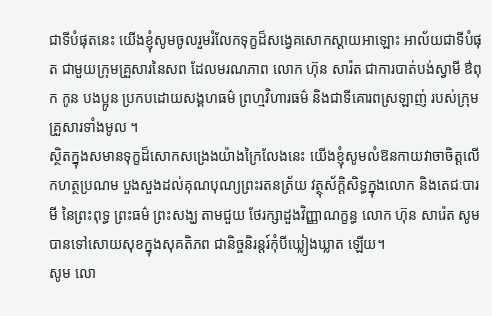ជាទីបំផុតនេះ យើងខ្ញុំសូមចូលរួមរំលែកទុក្ខដ៏សង្វេគសោកស្តាយអាឡោះ អាល័យជាទីបំផុត ជាមួយក្រុមគ្រួសារនៃសព ដែលមរណភាព លោក ហ៊ុន សារ៉ត ជាការបាត់បង់ស្វាមី ឳពុក កូន បងប្អូន ប្រកបដោយសង្គហធម៌ ព្រហ្មវិហារធម៌ និងជាទីគោរពស្រឡាញ់ របស់ក្រុមគ្រួសារទាំងមូល ។
ស្ថិតក្នុងសមានទុក្ខដ៏សោកសង្រេងយ៉ាងក្រៃលែងនេះ យើងខ្ញុំសូមលំឱនកាយវាចាចិត្តលើកហត្ថប្រណម បួងសួងដល់គុណបុណ្យព្រះរតនត្រ័យ វត្ថុស័ក្តិសិទ្ធក្នុងលោក និងតេជៈបារមី នៃព្រះពុទ្ធ ព្រះធម៌ ព្រះសង្ឃ តាមជួយ ថែរក្សាដួងវិញ្ញាណក្ខន្ធ លោក ហ៊ុន សារ៉េត សូមបានទៅសោយសុខក្នុងសុគតិភព ជានិច្ចនិរន្តរ៍កុំបីឃ្លៀងឃ្លាត ឡើយ។
សូម លោ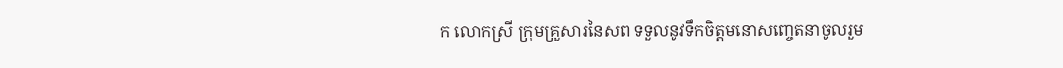ក លោកស្រី ក្រុមគ្រួសារនៃសព ទទួលនូវទឹកចិត្តមនោសញ្ចេតនាចូលរួម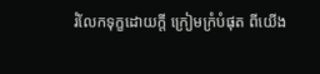រំលែកទុក្ខដោយក្តី ក្រៀមក្រំបំផុត ពីយើង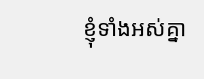ខ្ញុំទាំងអស់គ្នា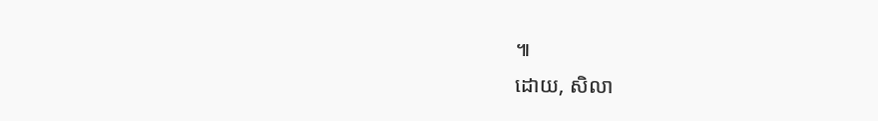៕
ដោយ, សិលា